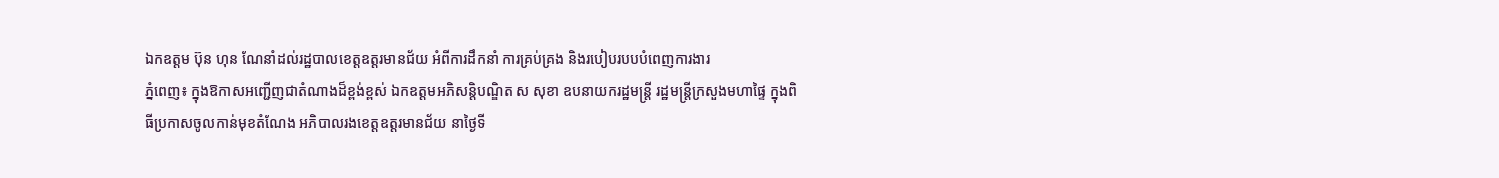ឯកឧត្តម ប៊ុន ហុន ណែនាំដល់រដ្ឋបាលខេត្តឧត្ដរមានជ័យ អំពីការដឹកនាំ ការគ្រប់គ្រង និងរបៀបរបបបំពេញការងារ
ភ្នំពេញ៖ ក្នុងឱកាសអញ្ជើញជាតំណាងដ៏ខ្ពង់ខ្ពស់ ឯកឧត្តមអភិសន្តិបណ្ឌិត ស សុខា ឧបនាយករដ្ឋមន្ត្រី រដ្ឋមន្ត្រីក្រសួងមហាផ្ទៃ ក្នុងពិធីប្រកាសចូលកាន់មុខតំណែង អភិបាលរងខេត្តឧត្តរមានជ័យ នាថ្ងៃទី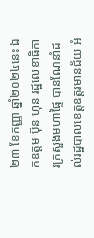២៣ ខែកញ្ញា ឆ្នាំ២០២៤នេះ ឯកឧត្តម ប៊ុន ហុន រដ្ឋលេខាធិការក្រសួងមហាផ្ទៃ បានណែនាំដល់រដ្ឋបាលខេត្តឧត្ដរមានជ័យ អំ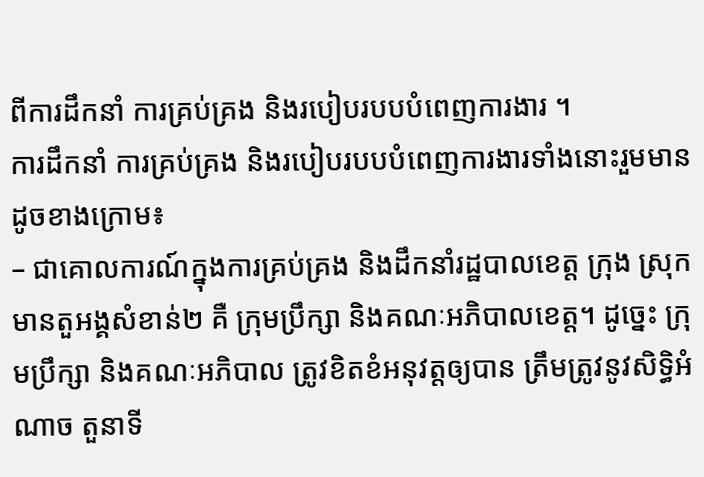ពីការដឹកនាំ ការគ្រប់គ្រង និងរបៀបរបបបំពេញការងារ ។
ការដឹកនាំ ការគ្រប់គ្រង និងរបៀបរបបបំពេញការងារទាំងនោះរួមមានដូចខាងក្រោម៖
– ជាគោលការណ៍ក្នុងការគ្រប់គ្រង និងដឹកនាំរដ្ឋបាលខេត្ត ក្រុង ស្រុក មានតួអង្គសំខាន់២ គឺ ក្រុមប្រឹក្សា និងគណៈអភិបាលខេត្ត។ ដូច្នេះ ក្រុមប្រឹក្សា និងគណៈអភិបាល ត្រូវខិតខំអនុវត្តឲ្យបាន ត្រឹមត្រូវនូវសិទ្ធិអំណាច តួនាទី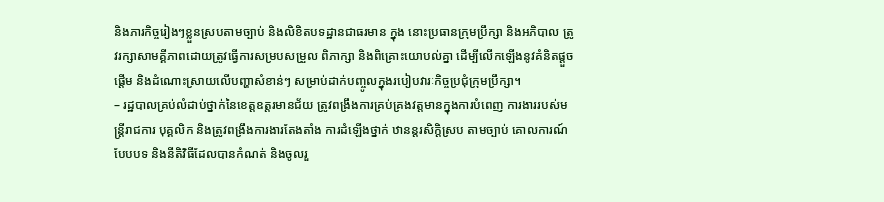និងភារកិច្ចរៀងៗខ្លួនស្របតាមច្បាប់ និងលិខិតបទដ្ឋានជាធរមាន ក្នុង នោះប្រធានក្រុមប្រឹក្សា និងអភិបាល ត្រូវរក្សាសាមគ្គីភាពដោយត្រូវធ្វើការសម្របសម្រួល ពិភាក្សា និងពិគ្រោះយោបល់គ្នា ដើម្បីលើកឡើងនូវគំនិតផ្តួចផ្តើម និងដំណោះស្រាយលើបញ្ហាសំខាន់ៗ សម្រាប់ដាក់បញ្ចូលក្នុងរបៀបវារៈកិច្ចប្រជុំក្រុមប្រឹក្សា។
– រដ្ឋបាលគ្រប់លំដាប់ថ្នាក់នៃខេត្តឧត្តរមានជ័យ ត្រូវពង្រឹងការគ្រប់គ្រងវត្តមានក្នុងការបំពេញ ការងាររបស់មន្ត្រីរាជការ បុគ្គលិក និងត្រូវពង្រឹងការងារតែងតាំង ការដំឡើងថ្នាក់ ឋានន្តរសិក្តិស្រប តាមច្បាប់ គោលការណ៍ បែបបទ និងនីតិវិធីដែលបានកំណត់ និងចូលរួ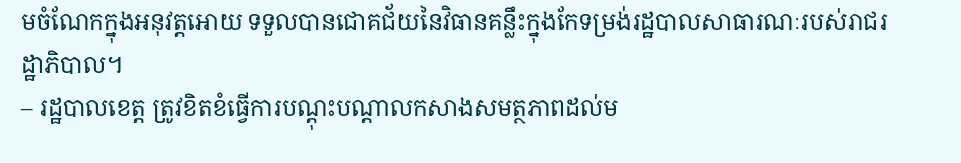មចំណែកក្នុងអនុវត្តអោយ ទទួលបានជោគជ័យនៃវិធានគន្លឹះក្នុងកែទម្រង់រដ្ឋបាលសាធារណៈរបស់រាជរដ្ឋាភិបាល។
– រដ្ឋបាលខេត្ត ត្រូវខិតខំធ្វើការបណ្តុះបណ្តាលកសាងសមត្ថភាពដល់ម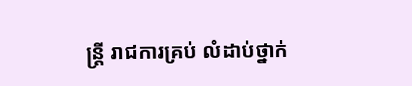ន្ត្រី រាជការគ្រប់ លំដាប់ថ្នាក់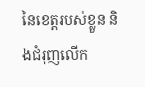នៃខេត្តរបស់ខ្លួន និងជំរុញលើក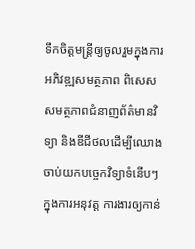ទឹកចិត្តមន្ត្រីឲ្យចូលរួមក្នុងការអភិវឌ្ឍសមត្ថភាព ពិសេស សមត្ថភាពជំនាញព័ត៌មានវិទ្យា និងឌីជីថលដើម្បីឈោងចាប់យកបច្ចេកវិទ្យាទំនើបៗ ក្នុងការអនុវត្ត ការងារឲ្យកាន់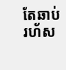តែឆាប់រហ័ស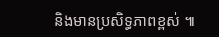និងមានប្រសិទ្ធភាពខ្ពស់ ៕